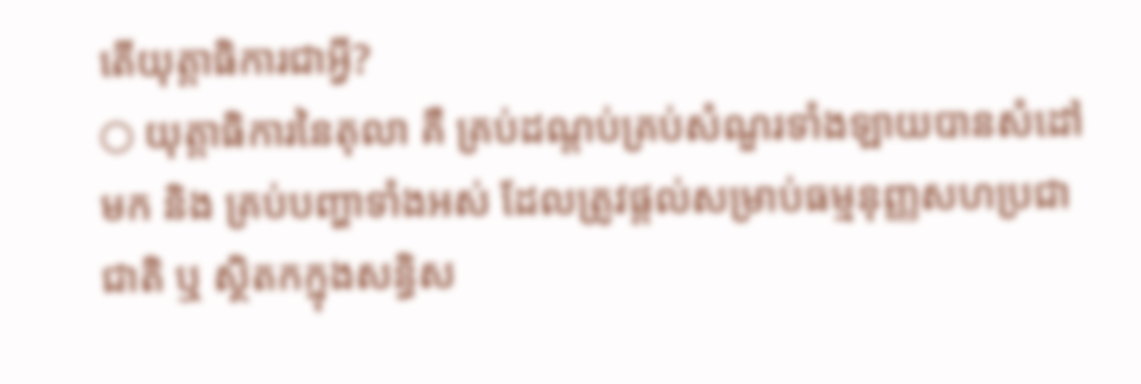តើយុត្តាធិការជាអ្វី?
○ យុត្តាធិការនៃតុលា គឺ គ្រប់ដណ្តប់គ្រប់សំណួរទាំងឡាយបានសំដៅមក និង គ្រប់បញ្ហាទាំងអស់ ដែលត្រូវផ្តល់សម្រាប់ធម្មនុញ្ញសហប្រជាជាតិ ឬ ស្ថិតកក្នុងសន្ធិស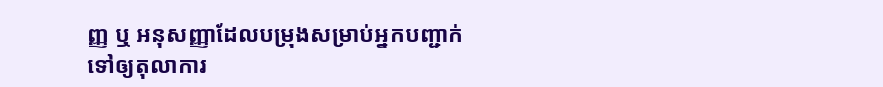ញ្ញ ឬ អនុសញ្ញាដែលបម្រុងសម្រាប់អ្នកបញ្ជាក់ ទៅឲ្យតុលាការ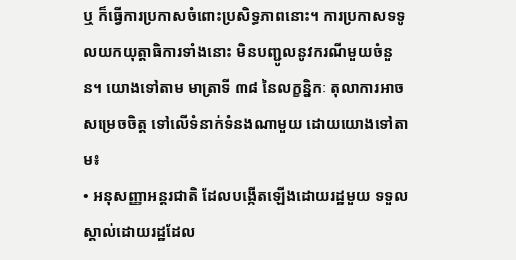ឬ ក៏ធ្វើការប្រកាសចំពោះប្រសិទ្ធភាពនោះ។ ការប្រកាសទទូលយកយុត្តាធិការទាំងនោះ មិនបញ្ជូលនូវករណីមួយចំនួន។ យោងទៅតាម មាត្រាទី ៣៨ នៃលក្ខន្និកៈ តុលាការអាចសម្រេចចិត្ត ទៅលើទំនាក់ទំនងណាមួយ ដោយយោងទៅតាម៖
• អនុសញ្ញាអន្តរជាតិ ដែលបង្កើតឡើងដោយរដ្ឋមួយ ទទួលស្គាល់ដោយរដ្ឋដែល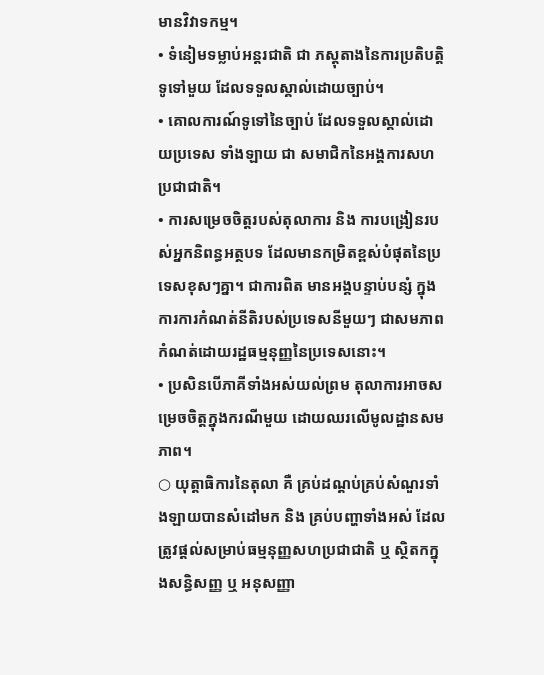មានវិវាទកម្ម។
• ទំនៀមទម្លាប់អន្តរជាតិ ជា ភស្តុតាងនៃការប្រតិបត្តិទូទៅមួយ ដែលទទួលស្គាល់ដោយច្បាប់។
• គោលការណ៍ទូទៅនៃច្បាប់ ដែលទទួលស្គាល់ដោយប្រទេស ទាំងឡាយ ជា សមាជិកនៃអង្គការសហប្រជាជាតិ។
• ការសម្រេចចិត្តរបស់តុលាការ និង ការបង្រៀនរបស់អ្នកនិពន្ធអត្ថបទ ដែលមានកម្រិតខ្ពស់បំផុតនៃប្រទេសខុសៗគ្នា។ ជាការពិត មានអង្គបន្ទាប់បន្សំ ក្នុងការការកំណត់នីតិរបស់ប្រទេសនីមួយៗ ជាសមភាពកំណត់ដោយរដ្ឋធម្មនុញ្ញនៃប្រទេសនោះ។
• ប្រសិនបើភាគីទាំងអស់យល់ព្រម តុលាការអាចសម្រេចចិត្តក្នុងករណីមួយ ដោយឈរលើមូលដ្ឋានសមភាព។
○ យុត្តាធិការនៃតុលា គឺ គ្រប់ដណ្តប់គ្រប់សំណួរទាំងឡាយបានសំដៅមក និង គ្រប់បញ្ហាទាំងអស់ ដែលត្រូវផ្តល់សម្រាប់ធម្មនុញ្ញសហប្រជាជាតិ ឬ ស្ថិតកក្នុងសន្ធិសញ្ញ ឬ អនុសញ្ញា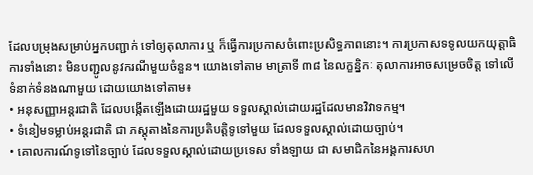ដែលបម្រុងសម្រាប់អ្នកបញ្ជាក់ ទៅឲ្យតុលាការ ឬ ក៏ធ្វើការប្រកាសចំពោះប្រសិទ្ធភាពនោះ។ ការប្រកាសទទូលយកយុត្តាធិការទាំងនោះ មិនបញ្ជូលនូវករណីមួយចំនួន។ យោងទៅតាម មាត្រាទី ៣៨ នៃលក្ខន្និកៈ តុលាការអាចសម្រេចចិត្ត ទៅលើទំនាក់ទំនងណាមួយ ដោយយោងទៅតាម៖
• អនុសញ្ញាអន្តរជាតិ ដែលបង្កើតឡើងដោយរដ្ឋមួយ ទទួលស្គាល់ដោយរដ្ឋដែលមានវិវាទកម្ម។
• ទំនៀមទម្លាប់អន្តរជាតិ ជា ភស្តុតាងនៃការប្រតិបត្តិទូទៅមួយ ដែលទទួលស្គាល់ដោយច្បាប់។
• គោលការណ៍ទូទៅនៃច្បាប់ ដែលទទួលស្គាល់ដោយប្រទេស ទាំងឡាយ ជា សមាជិកនៃអង្គការសហ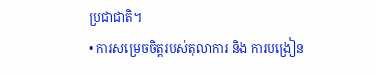ប្រជាជាតិ។
• ការសម្រេចចិត្តរបស់តុលាការ និង ការបង្រៀន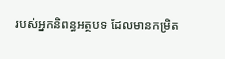របស់អ្នកនិពន្ធអត្ថបទ ដែលមានកម្រិត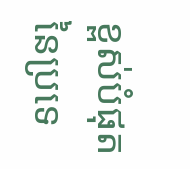ខ្ពស់បំផុតនៃប្រទេ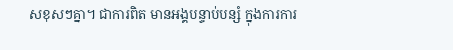សខុសៗគ្នា។ ជាការពិត មានអង្គបន្ទាប់បន្សំ ក្នុងការការ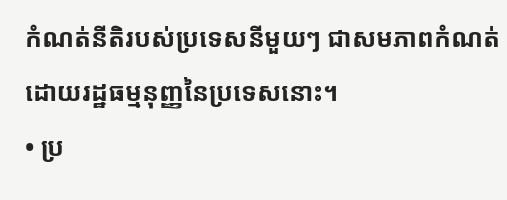កំណត់នីតិរបស់ប្រទេសនីមួយៗ ជាសមភាពកំណត់ដោយរដ្ឋធម្មនុញ្ញនៃប្រទេសនោះ។
• ប្រ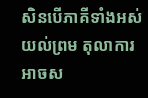សិនបើភាគីទាំងអស់យល់ព្រម តុលាការអាចស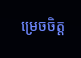ម្រេចចិត្ត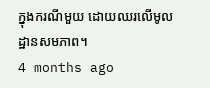ក្នុងករណីមួយ ដោយឈរលើមូលដ្ឋានសមភាព។
4 months ago